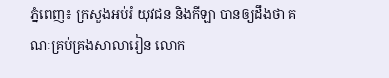ភ្នំពេញ៖ ក្រសួងអប់រំ យុវជន និងកីឡា បានឲ្យដឹងថា គណៈគ្រប់គ្រងសាលារៀន លោក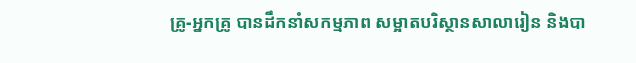គ្រូ-អ្នកគ្រូ បានដឹកនាំសកម្មភាព សម្អាតបរិស្ថានសាលារៀន និងបា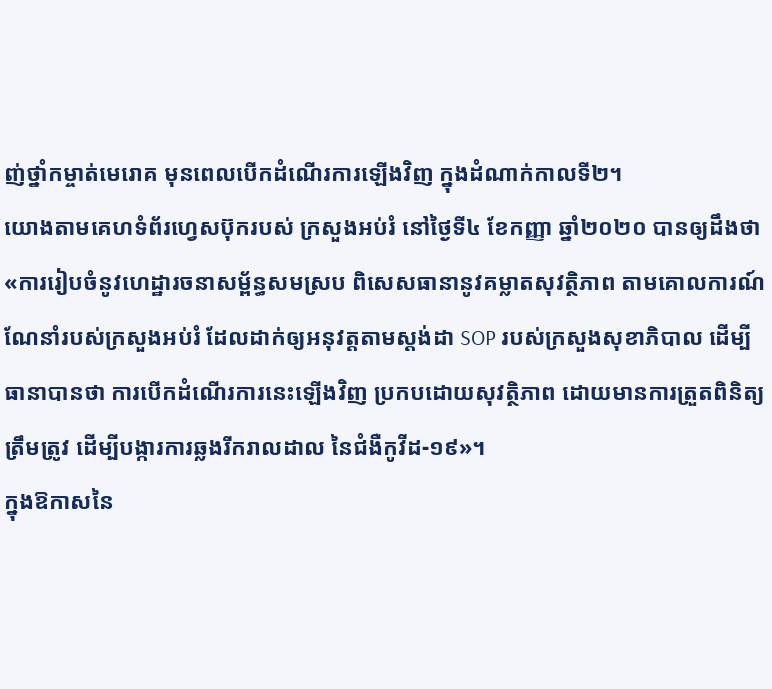ញ់ថ្នាំកម្ចាត់មេរោគ មុនពេលបើកដំណើរការឡើងវិញ ក្នុងដំណាក់កាលទី២។
យោងតាមគេហទំព័រហ្វេសប៊ុករបស់ ក្រសួងអប់រំ នៅថ្ងៃទី៤ ខែកញ្ញា ឆ្នាំ២០២០ បានឲ្យដឹងថា «ការរៀបចំនូវហេដ្ឋារចនាសម្ព័ន្ធសមស្រប ពិសេសធានានូវគម្លាតសុវត្ថិភាព តាមគោលការណ៍ណែនាំរបស់ក្រសួងអប់រំ ដែលដាក់ឲ្យអនុវត្តតាមស្តង់ដា SOP របស់ក្រសួងសុខាភិបាល ដើម្បីធានាបានថា ការបើកដំណើរការនេះឡើងវិញ ប្រកបដោយសុវត្ថិភាព ដោយមានការត្រួតពិនិត្យត្រឹមត្រូវ ដើម្បីបង្ការការឆ្លងរីករាលដាល នៃជំងឺកូវីដ-១៩»។
ក្នុងឱកាសនៃ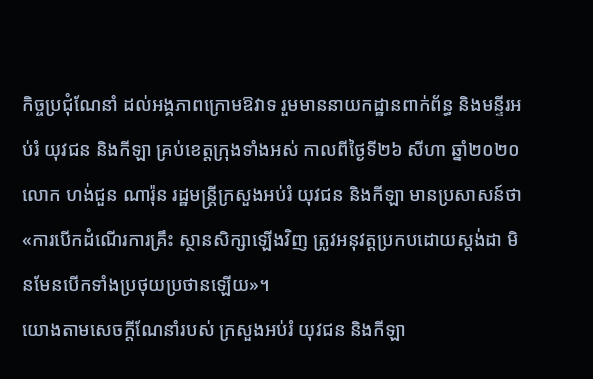កិច្ចប្រជុំណែនាំ ដល់អង្គភាពក្រោមឱវាទ រួមមាននាយកដ្ឋានពាក់ព័ន្ធ និងមន្ទីរអប់រំ យុវជន និងកីឡា គ្រប់ខេត្តក្រុងទាំងអស់ កាលពីថ្ងៃទី២៦ សីហា ឆ្នាំ២០២០លោក ហង់ជួន ណារ៉ុន រដ្ឋមន្ដ្រីក្រសួងអប់រំ យុវជន និងកីឡា មានប្រសាសន៍ថា «ការបើកដំណើរការគ្រឹះ ស្ថានសិក្សាឡើងវិញ ត្រូវអនុវត្តប្រកបដោយស្តង់ដា មិនមែនបើកទាំងប្រថុយប្រថានឡើយ»។
យោងតាមសេចក្ដីណែនាំរបស់ ក្រសួងអប់រំ យុវជន និងកីឡា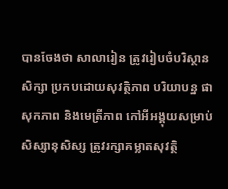បានចែងថា សាលារៀន ត្រូវរៀបចំបរិស្ថានសិក្សា ប្រកបដោយសុវត្ថិភាព បរិយាបន្ន ផាសុកភាព និងមេត្រីភាព កៅអីអង្គុយសម្រាប់សិស្សានុសិស្ស ត្រូវរក្សាគម្លាតសុវត្ថិ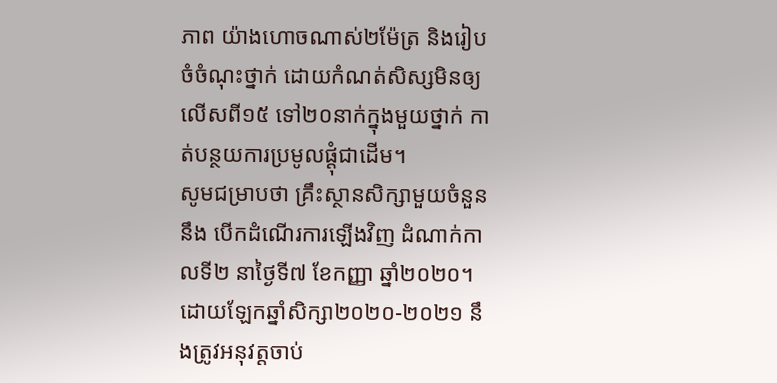ភាព យ៉ាងហោចណាស់២ម៉ែត្រ និងរៀបចំចំណុះថ្នាក់ ដោយកំណត់សិស្សមិនឲ្យលើសពី១៥ ទៅ២០នាក់ក្នុងមួយថ្នាក់ កាត់បន្ថយការប្រមូលផ្ដុំជាដើម។
សូមជម្រាបថា គ្រឹះស្ថានសិក្សាមួយចំនួននឹង បើកដំណើរការឡើងវិញ ដំណាក់កាលទី២ នាថ្ងៃទី៧ ខែកញ្ញា ឆ្នាំ២០២០។ ដោយឡែកឆ្នាំសិក្សា២០២០-២០២១ នឹងត្រូវអនុវត្តចាប់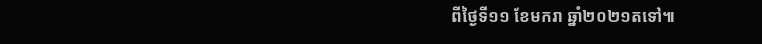ពីថ្ងៃទី១១ ខែមករា ឆ្នាំ២០២១តទៅ៕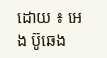ដោយ ៖ អេង ប៊ូឆេង